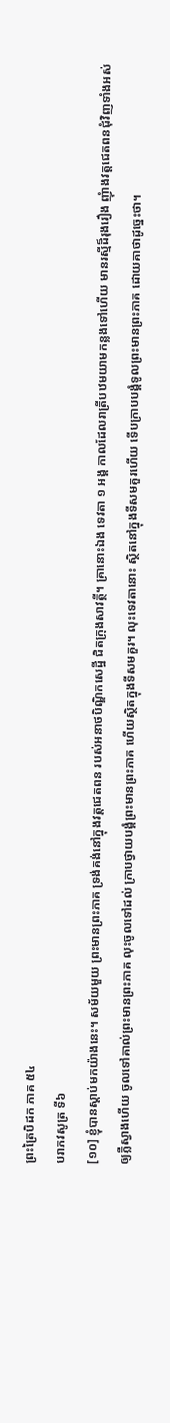ព្រះត្រៃបិដក ភាគ ៥៤
បរាភវសូត្រ ទី៦
[១០] ខ្ញុំបានស្តាប់មកយ៉ាងនេះ។ សម័យមួយ ព្រះមានព្រះភាគ ទ្រង់គង់នៅក្នុងវត្តជេតពន របស់អនាថបិណ្ឌិកសេដ្ឋី ជិតក្រុងសាវត្ថី។ គ្រានោះឯង ទេវតា ១ អង្គ កាលដែលរាត្រីបឋមយាមកន្លងទៅហើយ មានរស្មីដ៏រុងរឿង ញុំាងវត្តជេតពនជុំវិញទាំងអស់ ឲ្យភ្លឺស្វាងហើយ ចូលទៅគាល់ព្រះមានព្រះភាគ លុះចូលទៅដល់ ក្រាបថ្វាយបង្គំព្រះមានព្រះភាគ ហើយស្ថិតក្នុងទីសមគួរ។ លុះទេវតានោះ ស្ថិតនៅក្នុងទីសមគួរហើយ ទើបក្រាបបង្គំទូលព្រះមានព្រះភាគ ដោយគាថាដូច្នេះថា។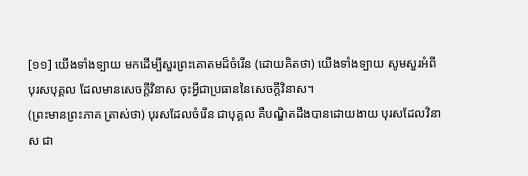[១១] យើងទាំងទ្បាយ មកដើម្បីសួរព្រះគោតមដ៏ចំរើន (ដោយគិតថា) យើងទាំងទ្បាយ សូមសួរអំពីបុរសបុគ្គល ដែលមានសេចក្តីវិនាស ចុះអ្វីជាប្រធាននៃសេចក្តីវិនាស។
(ព្រះមានព្រះភាគ ត្រាស់ថា) បុរសដែលចំរើន ជាបុគ្គល គឺបណ្ឌិតដឹងបានដោយងាយ បុរសដែលវិនាស ជា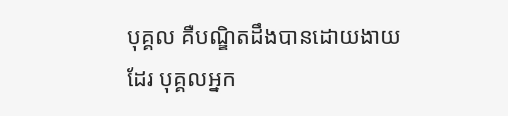បុគ្គល គឺបណ្ឌិតដឹងបានដោយងាយដែរ បុគ្គលអ្នក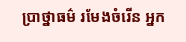ប្រាថ្នាធម៌ រមែងចំរើន អ្នក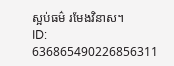ស្អប់ធម៌ រមែងវិនាស។
ID: 636865490226856311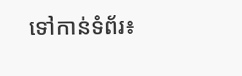ទៅកាន់ទំព័រ៖